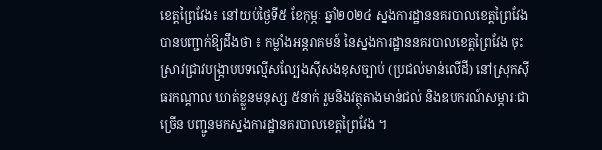ខេត្តព្រៃវែង៖ នៅយប់ថ្ងៃទី៥ ខែកុម្ភៈ ឆ្នាំ២០២៤ ស្នងការដ្ឋាននគរបាលខេត្តព្រៃវែង បានបញ្ជាក់ឱ្យដឹងថា ៖ កម្លាំងអន្តរាគមន៍ នៃស្នងការដ្ឋាននគរបាលខេត្តព្រៃវែង ចុះស្រាវជ្រាវបង្ក្រាបបទល្មើសល្បែងស៊ីសងខុសច្បាប់ (ប្រជល់មាន់លើដី) នៅស្រុកស៊ីធរកណ្ដាល ឃាត់ខ្លួនមនុស្ស ៥នាក់ រួមនិងវត្ថុតាងមាន់ជល់ និងឧបករណ៍សម្ភារៈជាច្រើន បញ្ជូនមកស្នងការដ្ឋានគរបាលខេត្តព្រៃវែង ។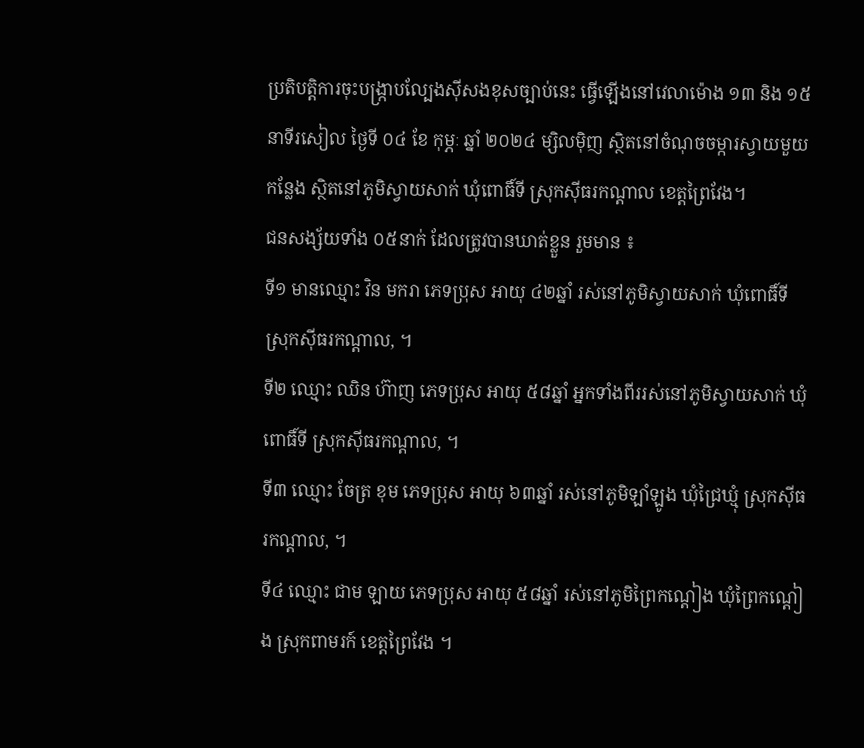ប្រតិបត្តិការចុះបង្ក្រាបល្បែងស៊ីសងខុសច្បាប់នេះ ធ្វើឡើងនៅវេលាម៉ោង ១៣ និង ១៥នាទីរសៀល ថ្ងៃទី ០៤ ខែ កុម្ភៈ ឆ្នាំ ២០២៤ ម្សិលមុិញ ស្ថិតនៅចំណុចចម្ការស្វាយមួយកន្លែង ស្ថិតនៅភូមិស្វាយសាក់ ឃុំពោធិ៍ទី ស្រុកស៊ីធរកណ្ដាល ខេត្តព្រៃវែង។
ជនសង្ស័យទាំង ០៥នាក់ ដែលត្រូវបានឃាត់ខ្លួន រួមមាន ៖
ទី១ មានឈ្មោះ វិន មករា ភេទប្រុស អាយុ ៤២ឆ្នាំ រស់នៅភូមិស្វាយសាក់ ឃុំពោធិ៍ទី ស្រុកស៊ីធរកណ្ដាល, ។
ទី២ ឈ្មោះ ឈិន ហ៊ាញ ភេទប្រុស អាយុ ៥៨ឆ្នាំ អ្នកទាំងពីររស់នៅភូមិស្វាយសាក់ ឃុំពោធិ៍ទី ស្រុកស៊ីធរកណ្ដាល, ។
ទី៣ ឈ្មោះ ចែត្រ ខុម ភេទប្រុស អាយុ ៦៣ឆ្នាំ រស់នៅភូមិឡាំឡូង ឃុំជ្រៃឃ្មុំ ស្រុកស៊ីធរកណ្ដាល, ។
ទី៤ ឈ្មោះ ជាម ឡាយ ភេទប្រុស អាយុ ៥៨ឆ្នាំ រស់នៅភូមិព្រៃកណ្ដៀង ឃុំព្រៃកណ្ដៀង ស្រុកពាមរក៍ ខេត្តព្រៃវែង ។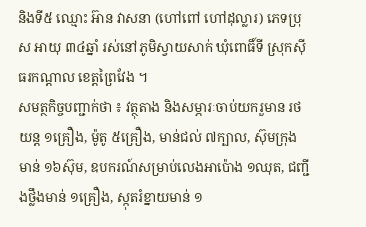និងទី៥ ឈ្មោះ អ៊ាន វាសនា (ហៅពៅ ហៅដុល្លារ) ភេទប្រុស អាយុ ៣៤ឆ្នាំ រស់នៅភូមិស្វាយសាក់ ឃុំពោធិ៍ទី ស្រុកស៊ីធរកណ្ដាល ខេត្តព្រៃវែង ។
សមត្ថកិច្ចបញ្ជាក់ថា ៖ វត្ថុតាង និងសម្ភារៈចាប់យករួមាន រថយន្ត ១គ្រឿង, ម៉ូតូ ៥គ្រឿង, មាន់ជល់ ៧ក្បាល, ស៊ុមក្រុងមាន់ ១៦ស៊ុម, ឧបករណ៍សម្រាប់លេងអាប៉ោង ១ឈុត, ជញ្ជីងថ្លឹងមាន់ ១គ្រឿង, ស្កុតរំខ្នាយមាន់ ១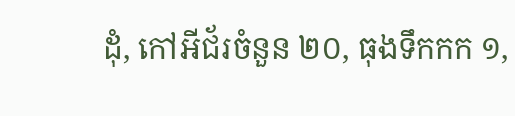ដុំ, កៅអីជ័រចំនួន ២០, ធុងទឹកកក ១,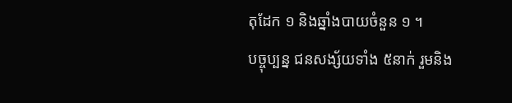តុដែក ១ និងឆ្នាំងបាយចំនួន ១ ។
បច្ចុប្បន្ន ជនសង្ស័យទាំង ៥នាក់ រួមនិង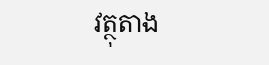វត្ថុតាង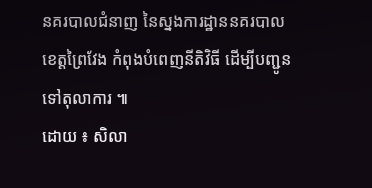នគរបាលជំនាញ នៃស្នងការដ្ឋាននគរបាលខេត្តព្រៃវែង កំពុងបំពេញនីតិវិធី ដើម្បីបញ្ជូនទៅតុលាការ ៕
ដោយ ៖ សិលា